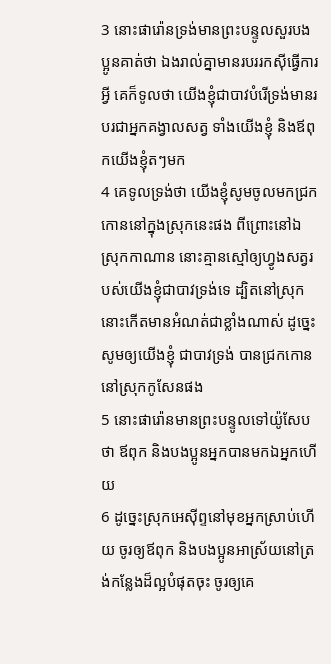3 នោះផារ៉ោនទ្រង់មានព្រះបន្ទូលសួរបងប្អូនគាត់ថា ឯងរាល់គ្នាមានរបររកស៊ីធ្វើការអ្វី គេក៏ទូលថា យើងខ្ញុំជាបាវបំរើទ្រង់មានរបរជាអ្នកគង្វាលសត្វ ទាំងយើងខ្ញុំ និងឪពុកយើងខ្ញុំតៗមក
4 គេទូលទ្រង់ថា យើងខ្ញុំសូមចូលមកជ្រកកោននៅក្នុងស្រុកនេះផង ពីព្រោះនៅឯស្រុកកាណាន នោះគ្មានស្មៅឲ្យហ្វូងសត្វរបស់យើងខ្ញុំជាបាវទ្រង់ទេ ដ្បិតនៅស្រុកនោះកើតមានអំណត់ជាខ្លាំងណាស់ ដូច្នេះសូមឲ្យយើងខ្ញុំ ជាបាវទ្រង់ បានជ្រកកោននៅស្រុកកូសែនផង
5 នោះផារ៉ោនមានព្រះបន្ទូលទៅយ៉ូសែបថា ឪពុក និងបងប្អូនអ្នកបានមកឯអ្នកហើយ
6 ដូច្នេះស្រុកអេស៊ីព្ទនៅមុខអ្នកស្រាប់ហើយ ចូរឲ្យឪពុក និងបងប្អូនអាស្រ័យនៅត្រង់កន្លែងដ៏ល្អបំផុតចុះ ចូរឲ្យគេ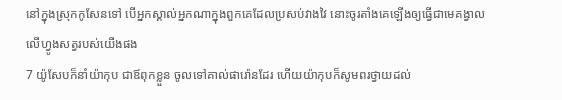នៅក្នុងស្រុកកូសែនទៅ បើអ្នកស្គាល់អ្នកណាក្នុងពួកគេដែលប្រសប់វាងវៃ នោះចូរតាំងគេឡើងឲ្យធ្វើជាមេគង្វាលលើហ្វូងសត្វរបស់យើងផង
7 យ៉ូសែបក៏នាំយ៉ាកុប ជាឪពុកខ្លួន ចូលទៅគាល់ផារ៉ោនដែរ ហើយយ៉ាកុបក៏សូមពរថ្វាយដល់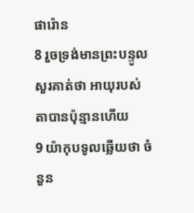ផារ៉ោន
8 រួចទ្រង់មានព្រះបន្ទូលសួរគាត់ថា អាយុរបស់តាបានប៉ុន្មានហើយ
9 យ៉ាកុបទូលឆ្លើយថា ចំនួន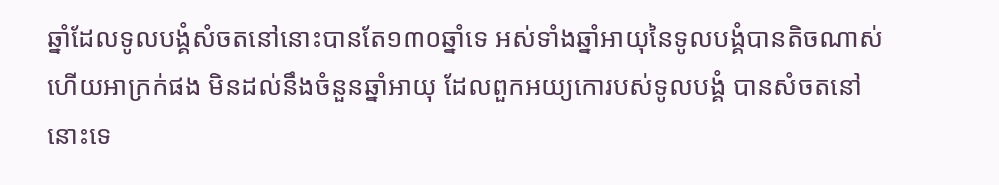ឆ្នាំដែលទូលបង្គំសំចតនៅនោះបានតែ១៣០ឆ្នាំទេ អស់ទាំងឆ្នាំអាយុនៃទូលបង្គំបានតិចណាស់ ហើយអាក្រក់ផង មិនដល់នឹងចំនួនឆ្នាំអាយុ ដែលពួកអយ្យកោរបស់ទូលបង្គំ បានសំចតនៅនោះទេ